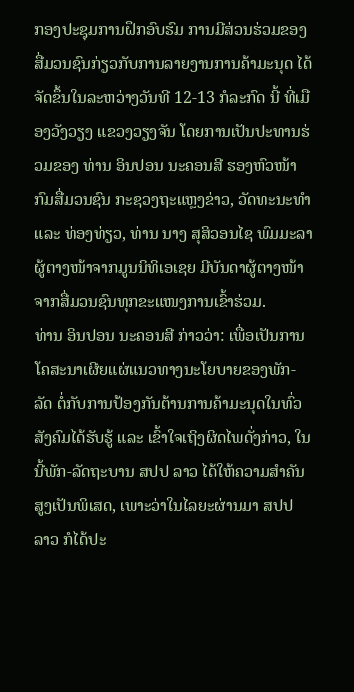ກອງປະຊຸມການຝຶກອົບຮົມ ການມີສ່ວນຮ່ວມຂອງສື່ມວນຊົນກ່ຽວກັບການລາຍງານການຄ້າມະນຸດ ໄດ້ຈັດຂຶ້ນໃນລະຫວ່າງວັນທີ 12-13 ກໍລະກົດ ນີ້ ທີ່ເມືອງວັງວຽງ ແຂວງວຽງຈັນ ໂດຍການເປັນປະທານຮ່ວມຂອງ ທ່ານ ອິນປອນ ນະຄອນສີ ຮອງຫົວໜ້າກົມສື່ມວນຊົນ ກະຊວງຖະແຫຼງຂ່າວ, ວັດທະນະທຳ ແລະ ທ່ອງທ່ຽວ, ທ່ານ ນາງ ສຸສິວອນໄຊ ພົມມະລາ ຜູ້ຕາງໜ້າຈາກມູນນິທິເອເຊຍ ມີບັນດາຜູ້ຕາງໜ້າຈາກສື່ມວນຊົນທຸກຂະແໜງການເຂົ້າຮ່ວມ.
ທ່ານ ອິນປອນ ນະຄອນສີ ກ່າວວ່າ: ເພື່ອເປັນການໂຄສະນາເຜີຍແຜ່ແນວທາງນະໂຍບາຍຂອງພັກ-ລັດ ຕໍ່ກັບການປ້ອງກັນຕ້ານການຄ້າມະນຸດໃນທົ່ວສັງຄົມໄດ້ຮັບຮູ້ ແລະ ເຂົ້າໃຈເຖິງຜິດໄພດັ່ງກ່າວ, ໃນນີ້ພັກ-ລັດຖະບານ ສປປ ລາວ ໄດ້ໃຫ້ຄວາມສຳຄັນສູງເປັນພິເສດ, ເພາະວ່າໃນໄລຍະຜ່ານມາ ສປປ ລາວ ກໍໄດ້ປະ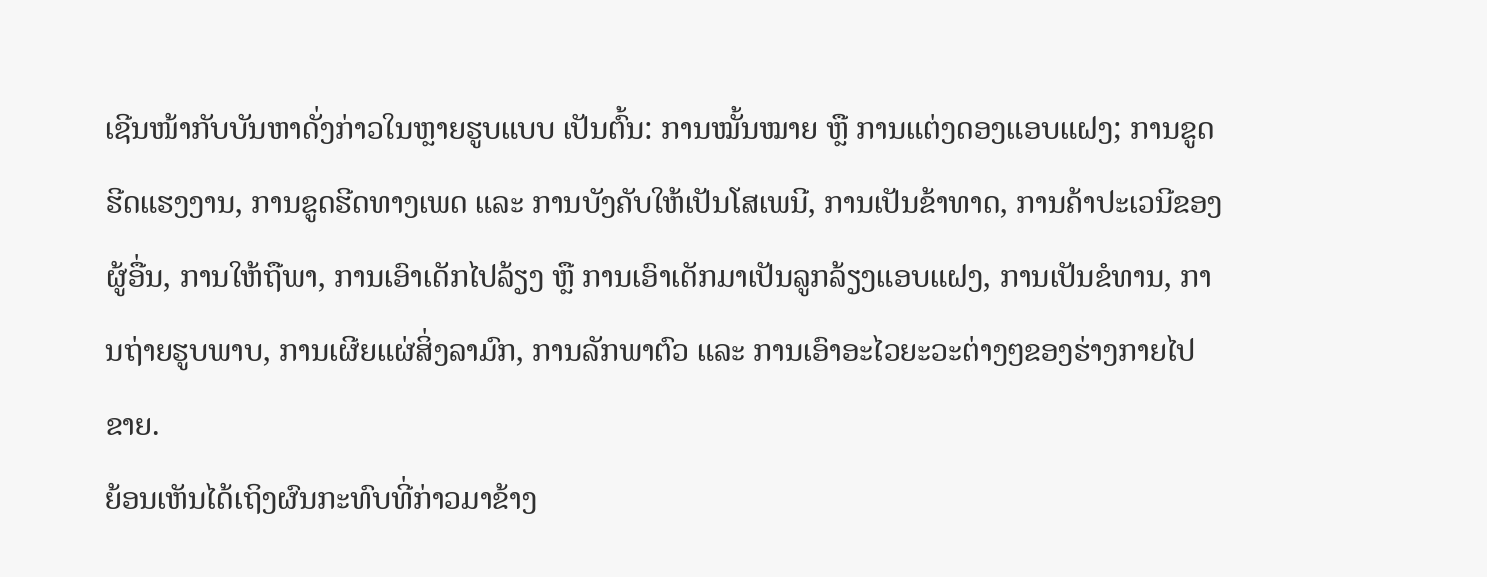ເຊີນໜ້າກັບບັນຫາດັ່ງກ່າວໃນຫຼາຍຮູບແບບ ເປັນຕົ້ນ: ການໝັ້ນໝາຍ ຫຼື ການແຕ່ງດອງແອບແຝງ; ການຂູດຮີດແຮງງານ, ການຂູດຮີດທາງເພດ ແລະ ການບັງຄັບໃຫ້ເປັນໂສເພນີ, ການເປັນຂ້າທາດ, ການຄ້າປະເວນີຂອງຜູ້ອື່ນ, ການໃຫ້ຖືພາ, ການເອົາເດັກໄປລ້ຽງ ຫຼື ການເອົາເດັກມາເປັນລູກລ້ຽງແອບແຝງ, ການເປັນຂໍທານ, ການຖ່າຍຮູບພາບ, ການເຜີຍແຜ່ສິ່ງລາມົກ, ການລັກພາຕົວ ແລະ ການເອົາອະໄວຍະວະຕ່າງໆຂອງຮ່າງກາຍໄປຂາຍ.
ຍ້ອນເຫັນໄດ້ເຖິງຜົນກະທົບທີ່ກ່າວມາຂ້າງ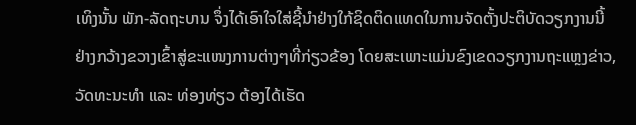ເທິງນັ້ນ ພັກ-ລັດຖະບານ ຈຶ່ງໄດ້ເອົາໃຈໃສ່ຊີ້ນຳຢ່າງໃກ້ຊິດຕິດແທດໃນການຈັດຕັ້ງປະຕິບັດວຽກງານນີ້ຢ່າງກວ້າງຂວາງເຂົ້າສູ່ຂະແໜງການຕ່າງໆທີ່ກ່ຽວຂ້ອງ ໂດຍສະເພາະແມ່ນຂົງເຂດວຽກງານຖະແຫຼງຂ່າວ, ວັດທະນະທຳ ແລະ ທ່ອງທ່ຽວ ຕ້ອງໄດ້ເຮັດ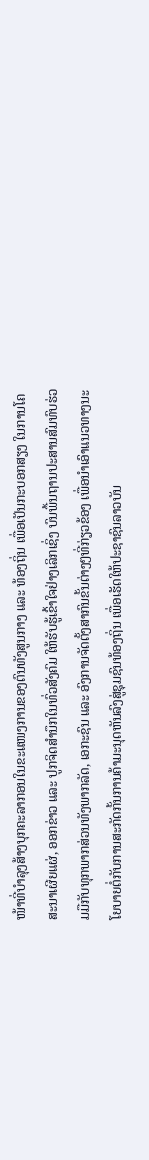ໜ້າທີ່ບຳລຸງສ້າງບຸກຄະລາກອນໃນຂະແໜງການຂອງຕົນທັງສູນກາງ ແລະ ທ້ອງຖິ່ນ ເພື່ອເປັນກະບອກສຽງ ໃນການໂຄສະນາເຜີຍແຜ່, ອອກຂ່າວ ແລະ ປູກຈິດສຳນຶກໃນທົ່ວສັງຄົມ ໃຫ້ຮັບຮູ້ເຂົ້າໃຈຢ່າງເລິກເຊິ່ງ ບົນພື້ນຖານປະສານສົມທົບຮ່ວມມືກັບທຸກພາກສ່ວນທັງພາກລັດ, ເອກະຊົນ ແລະ ອົງການຈັດຕັ້ງສາກົນຂັ້ນຕ່າງໆທີ່ກ່ຽວຂ້ອງ ເພື່ອນຳເອົາແນວທາງນະໂຍບາຍຕໍ່ກັບການສະກັດກັ້ນການຄ້າມະນຸດຫັນລົງສູ່ຊຸມຊົນທ້ອງຖິ່ນ ເພື່ອເຮັດໃຫ້ປະຊາຊົນລາວບັນ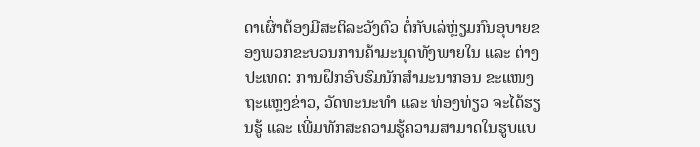ດາເຜົ່າຕ້ອງມີສະຕິລະວັງຕົວ ຕໍ່ກັບເລ່ຫຼ່ຽມກົນອຸບາຍຂອງພວກຂະບວນການຄ້າມະນຸດທັງພາຍໃນ ແລະ ຕ່າງປະເທດ: ການຝຶກອົບຮົມນັກສຳມະນາກອນ ຂະແໜງຖະແຫຼງຂ່າວ, ວັດທະນະທຳ ແລະ ທ່ອງທ່ຽວ ຈະໄດ້ຮຽນຮູ້ ແລະ ເພີ່ມທັກສະຄວາມຮູ້ຄວາມສາມາດໃນຮູບແບ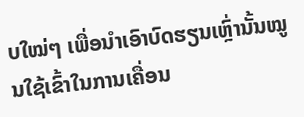ບໃໝ່ໆ ເພື່ອນຳເອົາບົດຮຽນເຫຼົ່ານັ້ນໝູນໃຊ້ເຂົ້າໃນການເຄື່ອນ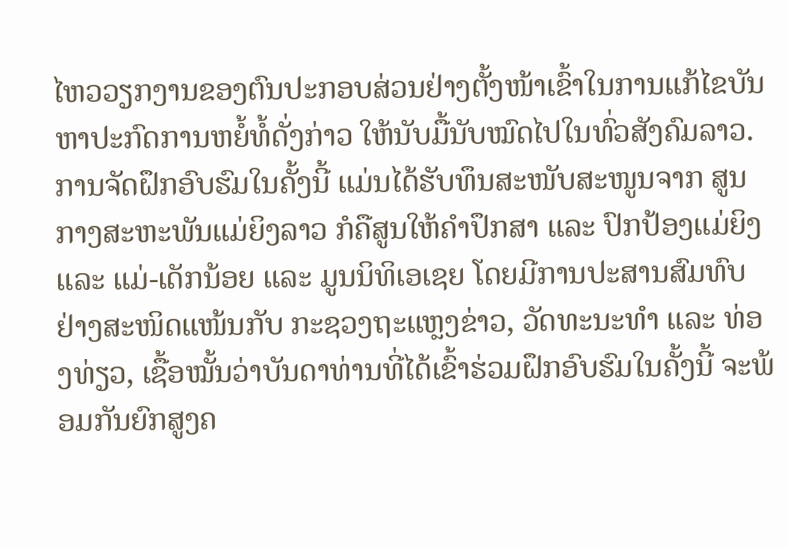ໄຫວວຽກງານຂອງຕົນປະກອບສ່ວນຢ່າງຕັ້ງໜ້າເຂົ້າໃນການແກ້ໄຂບັນຫາປະກົດການຫຍໍ້ທໍ້ດັ່ງກ່າວ ໃຫ້ນັບມື້ນັບໝົດໄປໃນທົ່ວສັງຄົມລາວ.
ການຈັດຝຶກອົບຮົມໃນຄັ້ງນີ້ ແມ່ນໄດ້ຮັບທຶນສະໜັບສະໜູນຈາກ ສູນກາງສະຫະພັນແມ່ຍິງລາວ ກໍຄືສູນໃຫ້ຄຳປຶກສາ ແລະ ປົກປ້ອງແມ່ຍິງ ແລະ ແມ່-ເດັກນ້ອຍ ແລະ ມູນນິທິເອເຊຍ ໂດຍມີການປະສານສົມທົບຢ່າງສະໜິດແໜ້ນກັບ ກະຊວງຖະແຫຼງຂ່າວ, ວັດທະນະທຳ ແລະ ທ່ອງທ່ຽວ, ເຊື້ອໝັ້ນວ່າບັນດາທ່ານທີ່ໄດ້ເຂົ້າຮ່ວມຝຶກອົບຮົມໃນຄັ້ງນີ້ ຈະພ້ອມກັນຍົກສູງຄ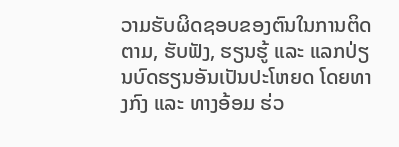ວາມຮັບຜິດຊອບຂອງຕົນໃນການຕິດຕາມ, ຮັບຟັງ, ຮຽນຮູ້ ແລະ ແລກປ່ຽນບົດຮຽນອັນເປັນປະໂຫຍດ ໂດຍທາງກົງ ແລະ ທາງອ້ອມ ຮ່ວ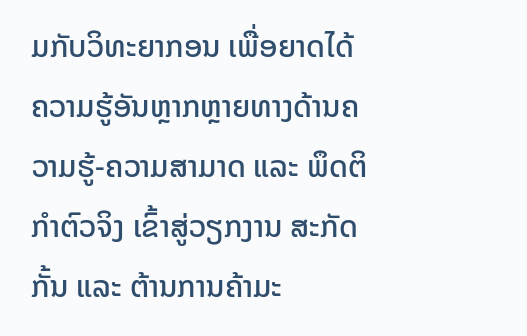ມກັບວິທະຍາກອນ ເພື່ອຍາດໄດ້ຄວາມຮູ້ອັນຫຼາກຫຼາຍທາງດ້ານຄວາມຮູ້-ຄວາມສາມາດ ແລະ ພຶດຕິກຳຕົວຈິງ ເຂົ້າສູ່ວຽກງານ ສະກັດກັ້ນ ແລະ ຕ້ານການຄ້າມະ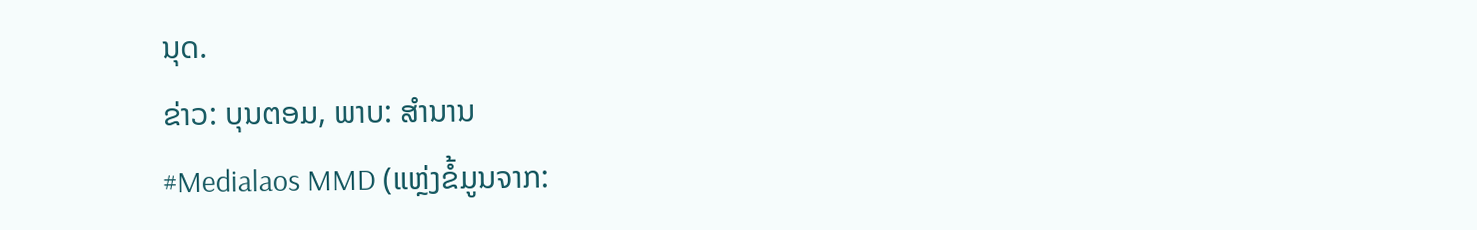ນຸດ.
ຂ່າວ: ບຸນຕອມ, ພາບ: ສຳນານ
#Medialaos MMD (ແຫຼ່ງຂໍ້ມູນຈາກ: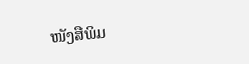ໜັງສືພິມ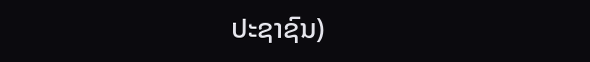ປະຊາຊົນ)